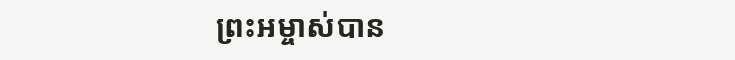ព្រះអម្ចាស់បាន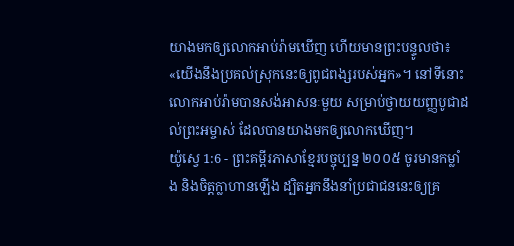យាងមកឲ្យលោកអាប់រ៉ាមឃើញ ហើយមានព្រះបន្ទូលថា៖ «យើងនឹងប្រគល់ស្រុកនេះឲ្យពូជពង្សរបស់អ្នក»។ នៅទីនោះ លោកអាប់រ៉ាមបានសង់អាសនៈមួយ សម្រាប់ថ្វាយយញ្ញបូជាដល់ព្រះអម្ចាស់ ដែលបានយាងមកឲ្យលោកឃើញ។
យ៉ូស្វេ 1:6 - ព្រះគម្ពីរភាសាខ្មែរបច្ចុប្បន្ន ២០០៥ ចូរមានកម្លាំង និងចិត្តក្លាហានឡើង ដ្បិតអ្នកនឹងនាំប្រជាជននេះឲ្យគ្រ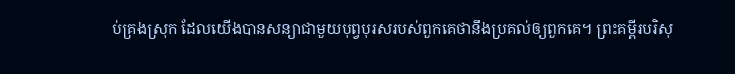ប់គ្រងស្រុក ដែលយើងបានសន្យាជាមួយបុព្វបុរសរបស់ពួកគេថានឹងប្រគល់ឲ្យពួកគេ។ ព្រះគម្ពីរបរិសុ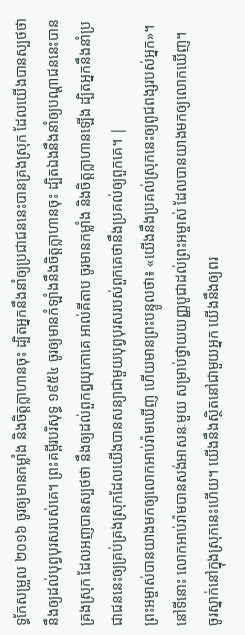ទ្ធកែសម្រួល ២០១៦ ចូរឲ្យមានកម្លាំង និងចិត្តក្លាហានចុះ ដ្បិតអ្នកនឹងនាំឲ្យប្រជាជននេះបានគ្រងស្រុក ដែលយើងបានស្បថថា នឹងឲ្យដល់បុព្វបុរសរបស់គេ។ ព្រះគម្ពីរបរិសុទ្ធ ១៩៥៤ ចូរឲ្យមានកំឡាំងនឹងចិត្តក្លាហានចុះ ដ្បិតឯងនឹងនាំឲ្យបណ្តាជននេះបានគ្រងស្រុក ដែលអញបានស្បថថា នឹងឲ្យដល់ពួកឰយុកោគេ អាល់គីតាប ចូរមានកម្លាំង និងចិត្តក្លាហានឡើង ដ្បិតអ្នកនឹងនាំប្រជាជននេះឲ្យគ្រប់គ្រងស្រុកដែលយើងបានសន្យាជាមួយបុព្វបុរសរបស់ពួកគេថានឹងប្រគល់ឲ្យពួកគេ។ |
ព្រះអម្ចាស់បានយាងមកឲ្យលោកអាប់រ៉ាមឃើញ ហើយមានព្រះបន្ទូលថា៖ «យើងនឹងប្រគល់ស្រុកនេះឲ្យពូជពង្សរបស់អ្នក»។ នៅទីនោះ លោកអាប់រ៉ាមបានសង់អាសនៈមួយ សម្រាប់ថ្វាយយញ្ញបូជាដល់ព្រះអម្ចាស់ ដែលបានយាងមកឲ្យលោកឃើញ។
ចូរស្នាក់នៅក្នុងស្រុកនេះហើយ។ យើងនឹងស្ថិតនៅជាមួយអ្នក យើងនឹងឲ្យពរ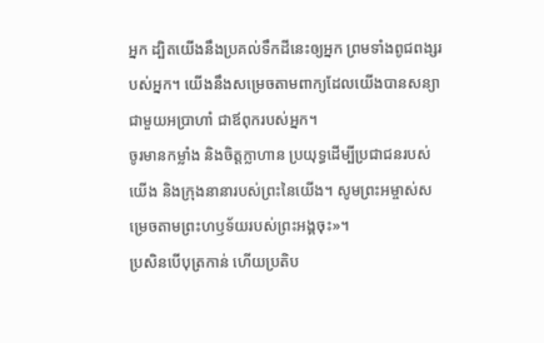អ្នក ដ្បិតយើងនឹងប្រគល់ទឹកដីនេះឲ្យអ្នក ព្រមទាំងពូជពង្សរបស់អ្នក។ យើងនឹងសម្រេចតាមពាក្យដែលយើងបានសន្យាជាមួយអប្រាហាំ ជាឪពុករបស់អ្នក។
ចូរមានកម្លាំង និងចិត្តក្លាហាន ប្រយុទ្ធដើម្បីប្រជាជនរបស់យើង និងក្រុងនានារបស់ព្រះនៃយើង។ សូមព្រះអម្ចាស់សម្រេចតាមព្រះហឫទ័យរបស់ព្រះអង្គចុះ»។
ប្រសិនបើបុត្រកាន់ ហើយប្រតិប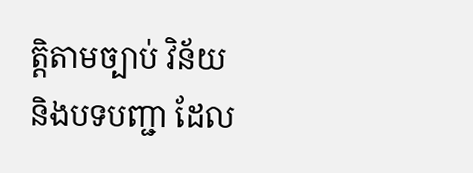ត្តិតាមច្បាប់ វិន័យ និងបទបញ្ជា ដែល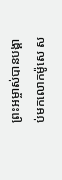ព្រះអម្ចាស់បានបង្គាប់មកលោកម៉ូសេ ស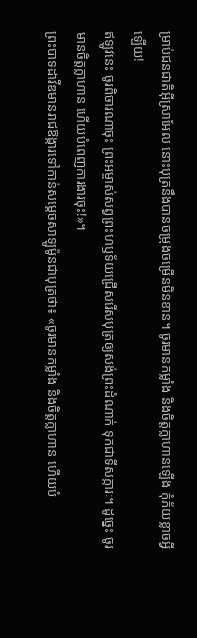ម្រាប់ជនជាតិអ៊ីស្រាអែល នោះបុត្រនឹងបានចម្រុងចម្រើនមិនខាន។ ចូរមានកម្លាំង និងចិត្តក្លាហានឡើង កុំភ័យខ្លាចអ្វីឡើយ!
ឥឡូវនេះ ចូរពិចារណាចុះ ព្រះអម្ចាស់សព្វព្រះហឫទ័យជ្រើសរើសបុត្រឲ្យសង់ព្រះដំណាក់ ទុកជាទីសក្ការៈ។ ដូច្នេះ ចូរមានចិត្តក្លាហាន ហើយបំពេញការងារចុះ!»។
ព្រះបាទដាវីឌមានរាជឱង្ការទៅកាន់សម្ដេចសាឡូម៉ូនជាបុត្រថា៖ «ចូរមានកម្លាំង និងចិត្តក្លាហាន ហើយបំ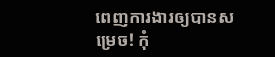ពេញការងារឲ្យបានសម្រេច! កុំ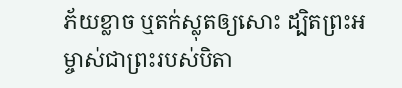ភ័យខ្លាច ឬតក់ស្លុតឲ្យសោះ ដ្បិតព្រះអម្ចាស់ជាព្រះរបស់បិតា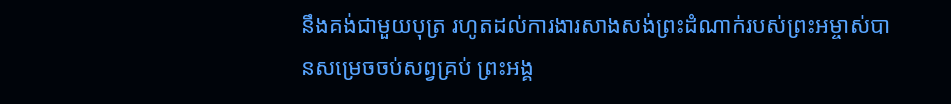នឹងគង់ជាមួយបុត្រ រហូតដល់ការងារសាងសង់ព្រះដំណាក់របស់ព្រះអម្ចាស់បានសម្រេចចប់សព្វគ្រប់ ព្រះអង្គ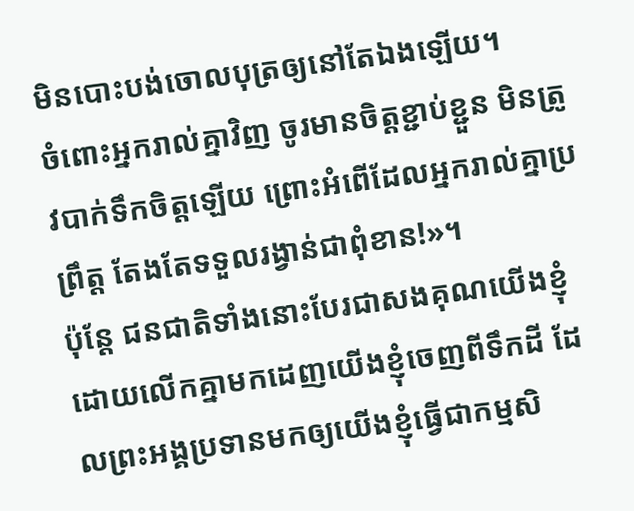មិនបោះបង់ចោលបុត្រឲ្យនៅតែឯងឡើយ។
ចំពោះអ្នករាល់គ្នាវិញ ចូរមានចិត្តខ្ជាប់ខ្ជួន មិនត្រូវបាក់ទឹកចិត្តឡើយ ព្រោះអំពើដែលអ្នករាល់គ្នាប្រព្រឹត្ត តែងតែទទួលរង្វាន់ជាពុំខាន!»។
ប៉ុន្តែ ជនជាតិទាំងនោះបែរជាសងគុណយើងខ្ញុំ ដោយលើកគ្នាមកដេញយើងខ្ញុំចេញពីទឹកដី ដែលព្រះអង្គប្រទានមកឲ្យយើងខ្ញុំធ្វើជាកម្មសិ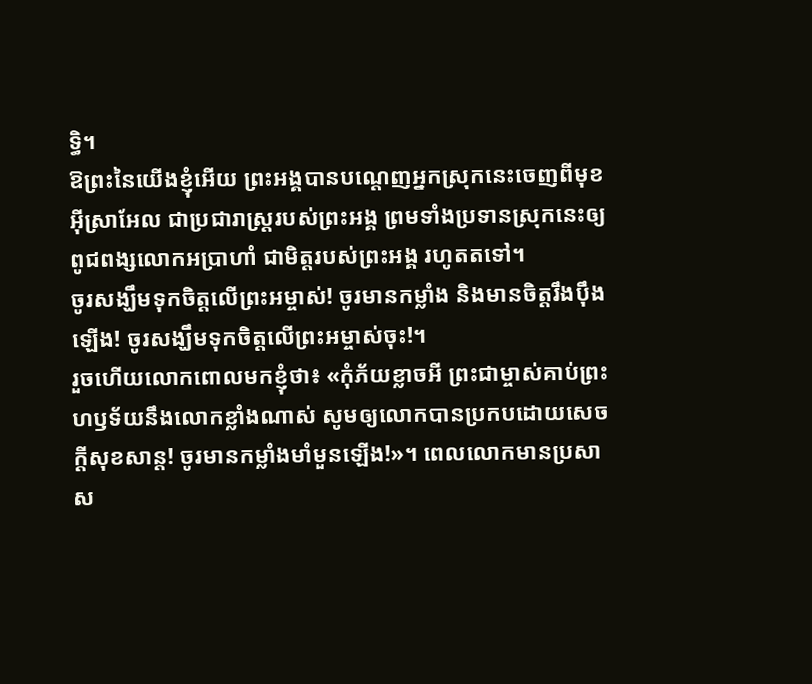ទ្ធិ។
ឱព្រះនៃយើងខ្ញុំអើយ ព្រះអង្គបានបណ្ដេញអ្នកស្រុកនេះចេញពីមុខអ៊ីស្រាអែល ជាប្រជារាស្ត្ររបស់ព្រះអង្គ ព្រមទាំងប្រទានស្រុកនេះឲ្យពូជពង្សលោកអប្រាហាំ ជាមិត្តរបស់ព្រះអង្គ រហូតតទៅ។
ចូរសង្ឃឹមទុកចិត្តលើព្រះអម្ចាស់! ចូរមានកម្លាំង និងមានចិត្តរឹងប៉ឹងឡើង! ចូរសង្ឃឹមទុកចិត្តលើព្រះអម្ចាស់ចុះ!។
រួចហើយលោកពោលមកខ្ញុំថា៖ «កុំភ័យខ្លាចអី ព្រះជាម្ចាស់គាប់ព្រះហឫទ័យនឹងលោកខ្លាំងណាស់ សូមឲ្យលោកបានប្រកបដោយសេចក្ដីសុខសាន្ត! ចូរមានកម្លាំងមាំមួនឡើង!»។ ពេលលោកមានប្រសាស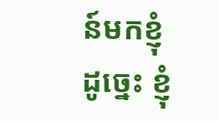ន៍មកខ្ញុំដូច្នេះ ខ្ញុំ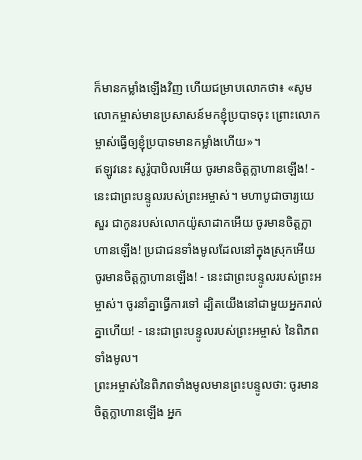ក៏មានកម្លាំងឡើងវិញ ហើយជម្រាបលោកថា៖ «សូមលោកម្ចាស់មានប្រសាសន៍មកខ្ញុំប្របាទចុះ ព្រោះលោកម្ចាស់ធ្វើឲ្យខ្ញុំប្របាទមានកម្លាំងហើយ»។
ឥឡូវនេះ សូរ៉ូបាបិលអើយ ចូរមានចិត្តក្លាហានឡើង! - នេះជាព្រះបន្ទូលរបស់ព្រះអម្ចាស់។ មហាបូជាចារ្យយេសួរ ជាកូនរបស់លោកយ៉ូសាដាកអើយ ចូរមានចិត្តក្លាហានឡើង! ប្រជាជនទាំងមូលដែលនៅក្នុងស្រុកអើយ ចូរមានចិត្តក្លាហានឡើង! - នេះជាព្រះបន្ទូលរបស់ព្រះអម្ចាស់។ ចូរនាំគ្នាធ្វើការទៅ ដ្បិតយើងនៅជាមួយអ្នករាល់គ្នាហើយ! - នេះជាព្រះបន្ទូលរបស់ព្រះអម្ចាស់ នៃពិភពទាំងមូល។
ព្រះអម្ចាស់នៃពិភពទាំងមូលមានព្រះបន្ទូលថា: ចូរមានចិត្តក្លាហានឡើង អ្នក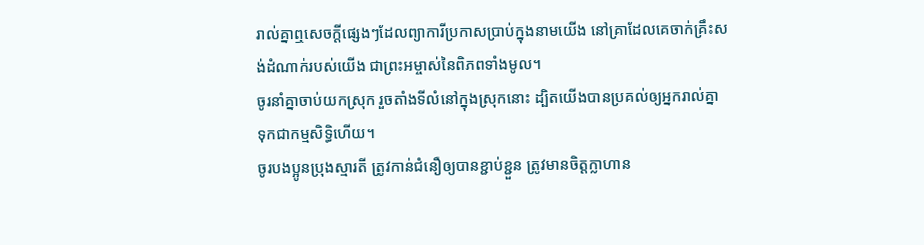រាល់គ្នាឮសេចក្ដីផ្សេងៗដែលព្យាការីប្រកាសប្រាប់ក្នុងនាមយើង នៅគ្រាដែលគេចាក់គ្រឹះសង់ដំណាក់របស់យើង ជាព្រះអម្ចាស់នៃពិភពទាំងមូល។
ចូរនាំគ្នាចាប់យកស្រុក រួចតាំងទីលំនៅក្នុងស្រុកនោះ ដ្បិតយើងបានប្រគល់ឲ្យអ្នករាល់គ្នា ទុកជាកម្មសិទ្ធិហើយ។
ចូរបងប្អូនប្រុងស្មារតី ត្រូវកាន់ជំនឿឲ្យបានខ្ជាប់ខ្ជួន ត្រូវមានចិត្តក្លាហាន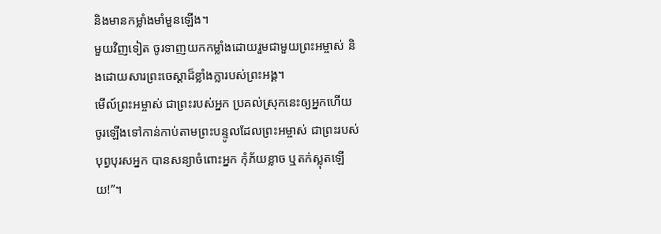និងមានកម្លាំងមាំមួនឡើង។
មួយវិញទៀត ចូរទាញយកកម្លាំងដោយរួមជាមួយព្រះអម្ចាស់ និងដោយសារព្រះចេស្ដាដ៏ខ្លាំងក្លារបស់ព្រះអង្គ។
មើល៍ព្រះអម្ចាស់ ជាព្រះរបស់អ្នក ប្រគល់ស្រុកនេះឲ្យអ្នកហើយ ចូរឡើងទៅកាន់កាប់តាមព្រះបន្ទូលដែលព្រះអម្ចាស់ ជាព្រះរបស់បុព្វបុរសអ្នក បានសន្យាចំពោះអ្នក កុំភ័យខ្លាច ឬតក់ស្លុតឡើយ!”។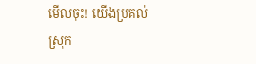មើលចុះ! យើងប្រគល់ស្រុក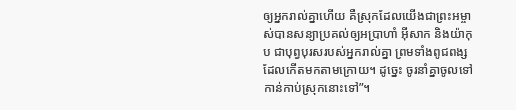ឲ្យអ្នករាល់គ្នាហើយ គឺស្រុកដែលយើងជាព្រះអម្ចាស់បានសន្យាប្រគល់ឲ្យអប្រាហាំ អ៊ីសាក និងយ៉ាកុប ជាបុព្វបុរសរបស់អ្នករាល់គ្នា ព្រមទាំងពូជពង្សដែលកើតមកតាមក្រោយ។ ដូច្នេះ ចូរនាំគ្នាចូលទៅកាន់កាប់ស្រុកនោះទៅ”។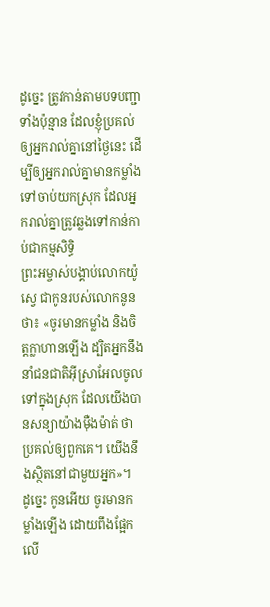ដូច្នេះ ត្រូវកាន់តាមបទបញ្ជាទាំងប៉ុន្មាន ដែលខ្ញុំប្រគល់ឲ្យអ្នករាល់គ្នានៅថ្ងៃនេះ ដើម្បីឲ្យអ្នករាល់គ្នាមានកម្លាំងទៅចាប់យកស្រុក ដែលអ្នករាល់គ្នាត្រូវឆ្លងទៅកាន់កាប់ជាកម្មសិទ្ធិ
ព្រះអម្ចាស់បង្គាប់លោកយ៉ូស្វេ ជាកូនរបស់លោកនូនថា៖ «ចូរមានកម្លាំង និងចិត្តក្លាហានឡើង ដ្បិតអ្នកនឹងនាំជនជាតិអ៊ីស្រាអែលចូលទៅក្នុងស្រុក ដែលយើងបានសន្យាយ៉ាងម៉ឺងម៉ាត់ ថាប្រគល់ឲ្យពួកគេ។ យើងនឹងស្ថិតនៅជាមួយអ្នក»។
ដូច្នេះ កូនអើយ ចូរមានកម្លាំងឡើង ដោយពឹងផ្អែកលើ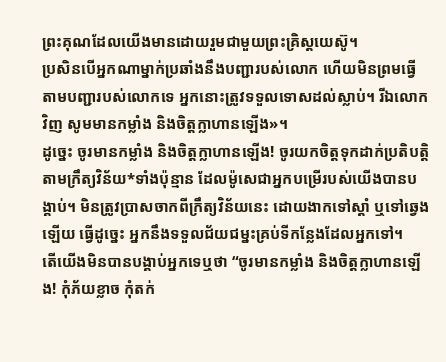ព្រះគុណដែលយើងមានដោយរួមជាមួយព្រះគ្រិស្តយេស៊ូ។
ប្រសិនបើអ្នកណាម្នាក់ប្រឆាំងនឹងបញ្ជារបស់លោក ហើយមិនព្រមធ្វើតាមបញ្ជារបស់លោកទេ អ្នកនោះត្រូវទទួលទោសដល់ស្លាប់។ រីឯលោកវិញ សូមមានកម្លាំង និងចិត្តក្លាហានឡើង»។
ដូច្នេះ ចូរមានកម្លាំង និងចិត្តក្លាហានឡើង! ចូរយកចិត្តទុកដាក់ប្រតិបត្តិតាមក្រឹត្យវិន័យ*ទាំងប៉ុន្មាន ដែលម៉ូសេជាអ្នកបម្រើរបស់យើងបានបង្គាប់។ មិនត្រូវប្រាសចាកពីក្រឹត្យវិន័យនេះ ដោយងាកទៅស្ដាំ ឬទៅឆ្វេងឡើយ ធ្វើដូច្នេះ អ្នកនឹងទទួលជ័យជម្នះគ្រប់ទីកន្លែងដែលអ្នកទៅ។
តើយើងមិនបានបង្គាប់អ្នកទេឬថា “ចូរមានកម្លាំង និងចិត្តក្លាហានឡើង! កុំភ័យខ្លាច កុំតក់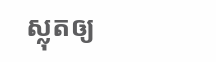ស្លុតឲ្យ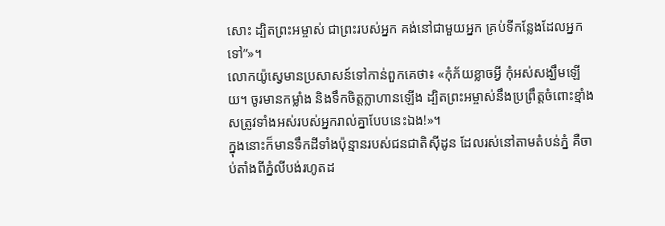សោះ ដ្បិតព្រះអម្ចាស់ ជាព្រះរបស់អ្នក គង់នៅជាមួយអ្នក គ្រប់ទីកន្លែងដែលអ្នកទៅ”»។
លោកយ៉ូស្វេមានប្រសាសន៍ទៅកាន់ពួកគេថា៖ «កុំភ័យខ្លាចអ្វី កុំអស់សង្ឃឹមឡើយ។ ចូរមានកម្លាំង និងទឹកចិត្តក្លាហានឡើង ដ្បិតព្រះអម្ចាស់នឹងប្រព្រឹត្តចំពោះខ្មាំងសត្រូវទាំងអស់របស់អ្នករាល់គ្នាបែបនេះឯង!»។
ក្នុងនោះក៏មានទឹកដីទាំងប៉ុន្មានរបស់ជនជាតិស៊ីដូន ដែលរស់នៅតាមតំបន់ភ្នំ គឺចាប់តាំងពីភ្នំលីបង់រហូតដ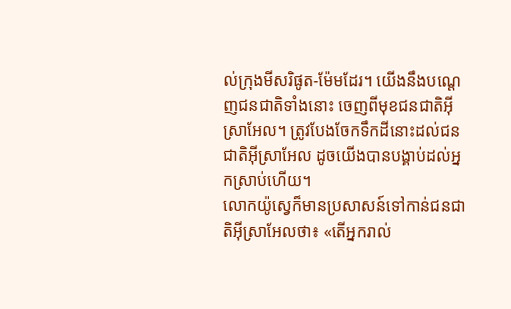ល់ក្រុងមីសរិផូត-ម៉ែមដែរ។ យើងនឹងបណ្ដេញជនជាតិទាំងនោះ ចេញពីមុខជនជាតិអ៊ីស្រាអែល។ ត្រូវបែងចែកទឹកដីនោះដល់ជនជាតិអ៊ីស្រាអែល ដូចយើងបានបង្គាប់ដល់អ្នកស្រាប់ហើយ។
លោកយ៉ូស្វេក៏មានប្រសាសន៍ទៅកាន់ជនជាតិអ៊ីស្រាអែលថា៖ «តើអ្នករាល់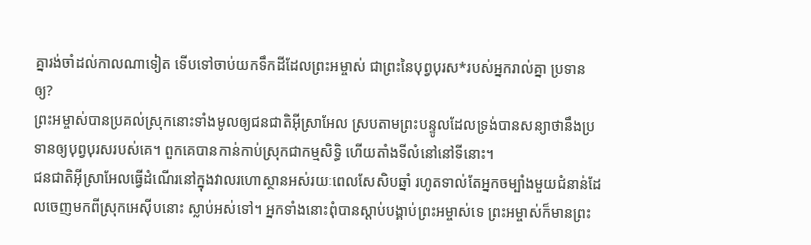គ្នារង់ចាំដល់កាលណាទៀត ទើបទៅចាប់យកទឹកដីដែលព្រះអម្ចាស់ ជាព្រះនៃបុព្វបុរស*របស់អ្នករាល់គ្នា ប្រទានឲ្យ?
ព្រះអម្ចាស់បានប្រគល់ស្រុកនោះទាំងមូលឲ្យជនជាតិអ៊ីស្រាអែល ស្របតាមព្រះបន្ទូលដែលទ្រង់បានសន្យាថានឹងប្រទានឲ្យបុព្វបុរសរបស់គេ។ ពួកគេបានកាន់កាប់ស្រុកជាកម្មសិទ្ធិ ហើយតាំងទីលំនៅនៅទីនោះ។
ជនជាតិអ៊ីស្រាអែលធ្វើដំណើរនៅក្នុងវាលរហោស្ថានអស់រយៈពេលសែសិបឆ្នាំ រហូតទាល់តែអ្នកចម្បាំងមួយជំនាន់ដែលចេញមកពីស្រុកអេស៊ីបនោះ ស្លាប់អស់ទៅ។ អ្នកទាំងនោះពុំបានស្ដាប់បង្គាប់ព្រះអម្ចាស់ទេ ព្រះអម្ចាស់ក៏មានព្រះ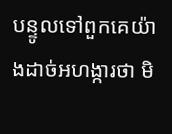បន្ទូលទៅពួកគេយ៉ាងដាច់អហង្ការថា មិ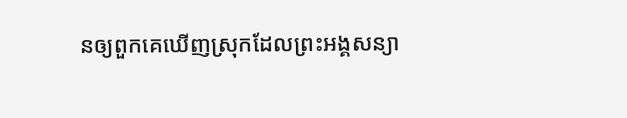នឲ្យពួកគេឃើញស្រុកដែលព្រះអង្គសន្យា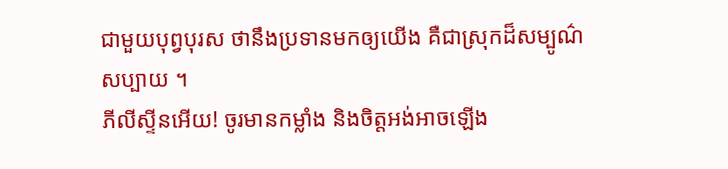ជាមួយបុព្វបុរស ថានឹងប្រទានមកឲ្យយើង គឺជាស្រុកដ៏សម្បូណ៌សប្បាយ ។
ភីលីស្ទីនអើយ! ចូរមានកម្លាំង និងចិត្តអង់អាចឡើង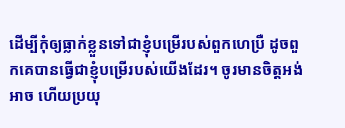ដើម្បីកុំឲ្យធ្លាក់ខ្លួនទៅជាខ្ញុំបម្រើរបស់ពួកហេប្រឺ ដូចពួកគេបានធ្វើជាខ្ញុំបម្រើរបស់យើងដែរ។ ចូរមានចិត្តអង់អាច ហើយប្រយុ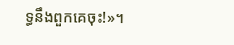ទ្ធនឹងពួកគេចុះ!»។